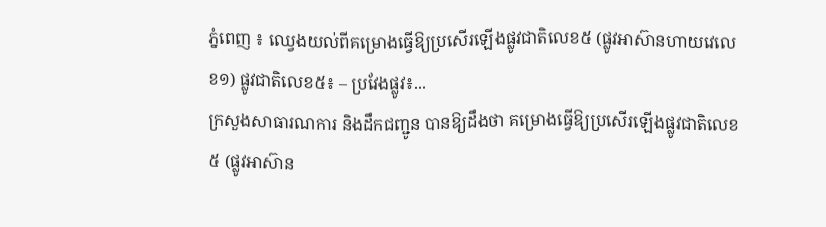ភ្នំពេញ ៖ ឈ្វេងយល់ពីគម្រោងធ្វើឱ្យប្រសើរឡើងផ្លូវជាតិលេខ៥ (ផ្លូវអាស៊ានហាយវេលេខ១) ផ្លូវជាតិលេខ៥៖ – ប្រវែងផ្លូវ៖...
ក្រសួងសាធារណការ និងដឹកជញ្ជូន បានឱ្យដឹងថា គម្រោងធ្វើឱ្យប្រសើរឡើងផ្លូវជាតិលេខ៥ (ផ្លូវអាស៊ាន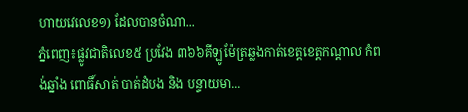ហាយវេលេខ១) ដែលបានចំណា...
ភ្នំពេញ៖ផ្លូវជាតិលេខ៥ ប្រវែង ៣៦៦គីឡូម៉ែត្រឆ្លងកាត់ខេត្តខេត្តកណ្តាល កំពង់ឆ្នាំង ពោធិ៍សាត់ បាត់ដំបង និង បន្ទាយមា...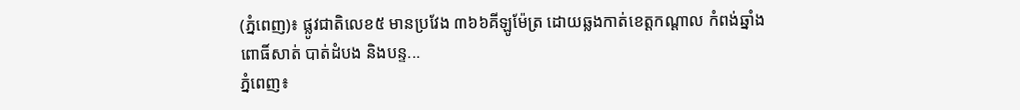(ភ្នំពេញ)៖ ផ្លូវជាតិលេខ៥ មានប្រវែង ៣៦៦គីឡូម៉ែត្រ ដោយឆ្លងកាត់ខេត្តកណ្តាល កំពង់ឆ្នាំង ពោធិ៍សាត់ បាត់ដំបង និងបន្ទ...
ភ្នំពេញ៖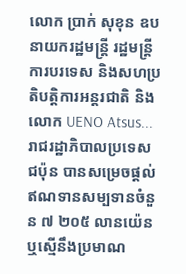លោក ប្រាក់ សុខុន ឧបនាយករដ្ឋមន្ត្រី រដ្ឋមន្ត្រីការបរទេស និងសហប្រតិបត្តិការអន្តរជាតិ និង លោក UENO Atsus...
រាជរដ្ឋាភិបាលប្រទេសជប៉ុន បានសម្រេចផ្ដល់ឥណទានសម្បទានចំនួន ៧ ២០៥ លានយ៉េន ឬស្មើនឹងប្រមាណ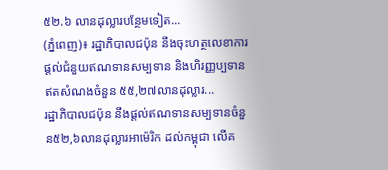៥២.៦ លានដុល្លារបន្ថែមទៀត...
(ភ្នំពេញ)៖ រដ្ឋាភិបាលជប៉ុន នឹងចុះហត្ថលេខាការផ្តល់ជំនួយឥណទានសម្បទាន និងហិរញ្ញប្បទានឥតសំណងចំនួន ៥៥,២៧លានដុល្លារ...
រដ្ឋាភិបាលជប៉ុន នឹងផ្តល់ឥណទានសម្បទានចំនួន៥២,៦លានដុល្លារអាម៉េរិក ដល់កម្ពុជា លើគ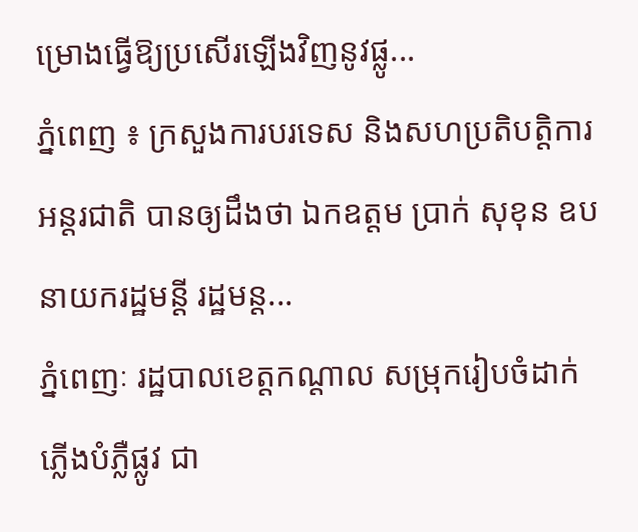ម្រោងធ្វើឱ្យប្រសើរឡើងវិញនូវផ្លូ...
ភ្នំពេញ ៖ ក្រសួងការបរទេស និងសហប្រតិបត្តិការអន្តរជាតិ បានឲ្យដឹងថា ឯកឧត្តម ប្រាក់ សុខុន ឧបនាយករដ្ឋមន្តី រដ្ឋមន្ត...
ភ្នំពេញៈ រដ្ឋបាលខេត្តកណ្តាល សម្រុករៀបចំដាក់ភ្លើងបំភ្លឺផ្លូវ ជា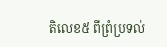តិលេខ៥ ពីព្រំប្រទល់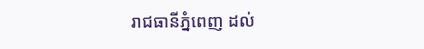រាជធានីភ្នំពេញ ដល់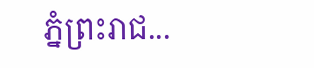ភ្នំព្រះរាជ...